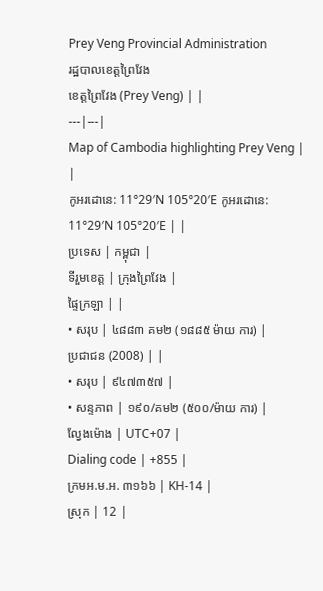Prey Veng Provincial Administration
រដ្ឋបាលខេត្តព្រៃវែង
ខេត្តព្រៃវែង (Prey Veng) | |
---|---|
Map of Cambodia highlighting Prey Veng | |
កូអរដោនេ: 11°29′N 105°20′E កូអរដោនេ: 11°29′N 105°20′E | |
ប្រទេស | កម្ពុជា |
ទីរួមខេត្ត | ក្រុងព្រៃវែង |
ផ្ទៃក្រឡា | |
• សរុប | ៤៨៨៣ គម២ (១៨៨៥ ម៉ាយ ការ) |
ប្រជាជន (2008) | |
• សរុប | ៩៤៧៣៥៧ |
• សន្ទភាព | ១៩០/គម២ (៥០០/ម៉ាយ ការ) |
ល្វែងម៉ោង | UTC+07 |
Dialing code | +855 |
ក្រមអ.ម.អ. ៣១៦៦ | KH-14 |
ស្រុក | 12 |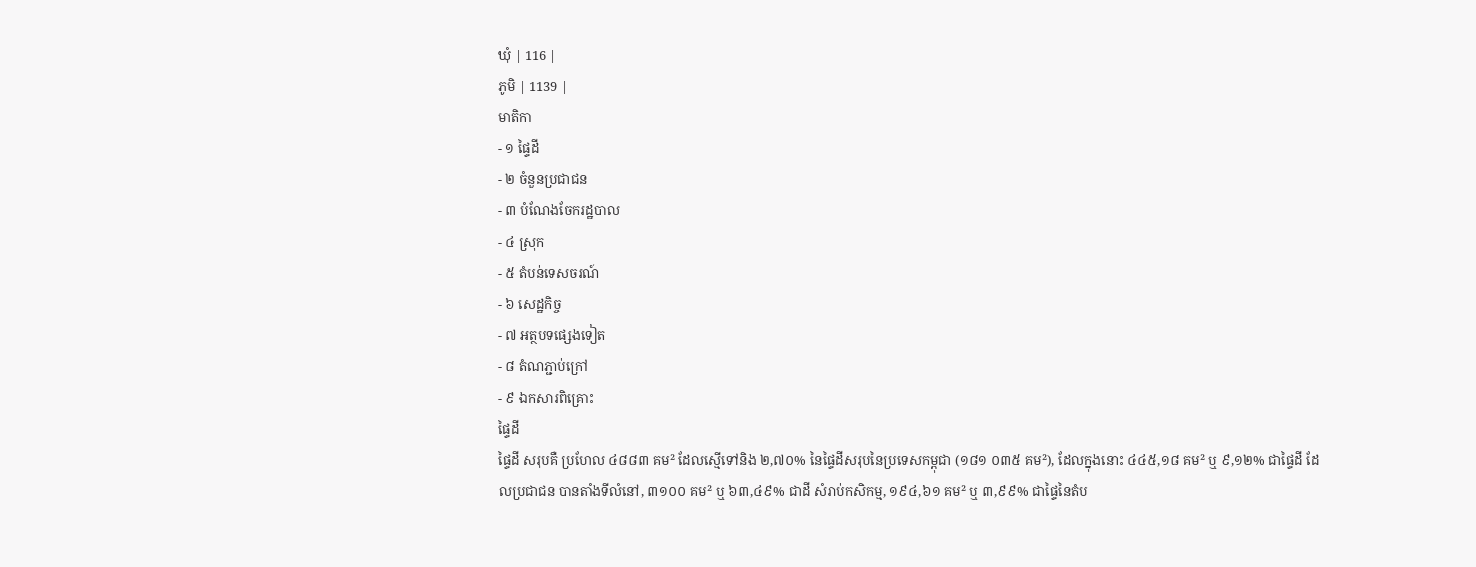ឃំុ | 116 |
ភូមិ | 1139 |
មាតិកា
- ១ ផ្ទៃដី
- ២ ចំនួនប្រជាជន
- ៣ បំណែងចែករដ្ឋបាល
- ៤ ស្រុក
- ៥ តំបន់ទេសចរណ៍
- ៦ សេដ្ឋកិច្ច
- ៧ អត្ថបទផ្សេងទៀត
- ៨ តំណភ្ជាប់ក្រៅ
- ៩ ឯកសារពិគ្រោះ
ផ្ទៃដី
ផ្ទៃដី សរុបគឺ ប្រហែល ៤៨៨៣ គម² ដែលស្មើទៅនិង ២,៧០% នៃផ្ទៃដីសរុបនៃប្រទេសកម្ពុជា (១៨១ ០៣៥ គម²), ដែលក្នុងនោះ ៤៤៥,១៨ គម² ឬ ៩,១២% ជាផ្ទៃដី ដែលប្រជាជន បានតាំងទីលំនៅ, ៣១០០ គម² ឬ ៦៣,៤៩% ជាដី សំរាប់កសិកម្ម, ១៩៤,៦១ គម² ឬ ៣,៩៩% ជាផ្ទៃនៃតំប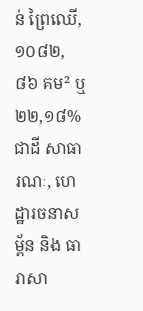ន់ ព្រៃឈើ, ១០៨២,៨៦ គម² ឬ ២២,១៨% ជាដី សាធារណៈ, ហេដ្ឋារចនាសម្ព័ន និង ធារាសា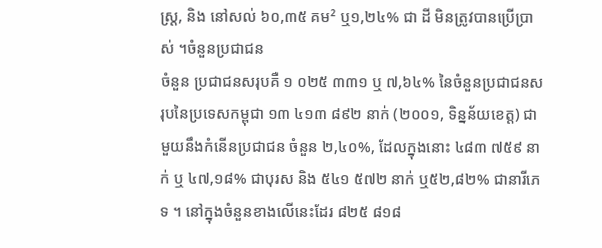ស្រ្ត, និង នៅសល់ ៦០,៣៥ គម² ឬ១,២៤% ជា ដី មិនត្រូវបានប្រើប្រាស់ ។ចំនួនប្រជាជន
ចំនួន ប្រជាជនសរុបគឺ ១ ០២៥ ៣៣១ ឬ ៧,៦៤% នៃចំនួនប្រជាជនសរុបនៃប្រទេសកម្ពុជា ១៣ ៤១៣ ៨៩២ នាក់ (២០០១, ទិន្នន័យខេត្ត) ជាមួយនឹងកំនើនប្រជាជន ចំនួន ២,៤០%, ដែលក្នុងនោះ ៤៨៣ ៧៥៩ នាក់ ឬ ៤៧,១៨% ជាបុរស និង ៥៤១ ៥៧២ នាក់ ឬ៥២,៨២% ជានារីភេទ ។ នៅក្នុងចំនួនខាងលើនេះដែរ ៨២៥ ៨១៨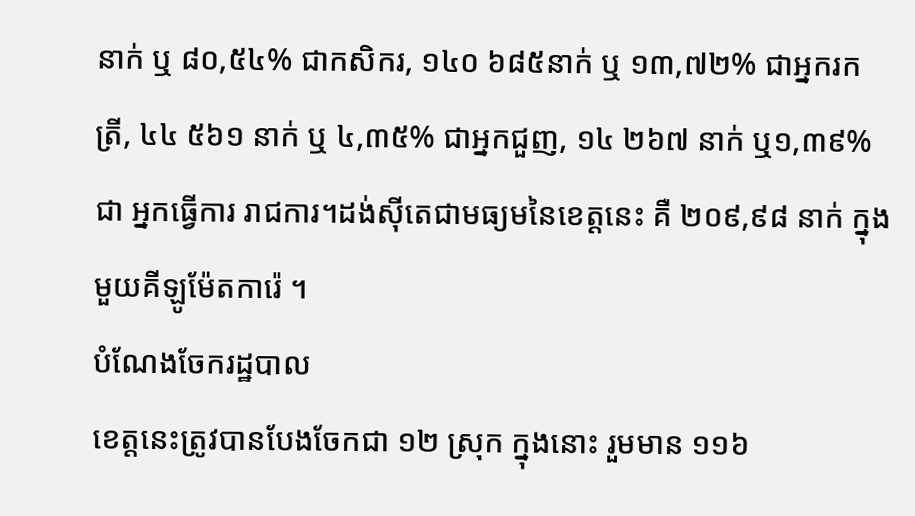នាក់ ឬ ៨០,៥៤% ជាកសិករ, ១៤០ ៦៨៥នាក់ ឬ ១៣,៧២% ជាអ្នករកត្រី, ៤៤ ៥៦១ នាក់ ឬ ៤,៣៥% ជាអ្នកជួញ, ១៤ ២៦៧ នាក់ ឬ១,៣៩% ជា អ្នកធ្វើការ រាជការ។ដង់ស៊ីតេជាមធ្យមនៃខេត្តនេះ គឺ ២០៩,៩៨ នាក់ ក្នុងមួយគីឡូម៉ែតការ៉េ ។
បំណែងចែករដ្ឋបាល
ខេត្តនេះត្រូវបានបែងចែកជា ១២ ស្រុក ក្នុងនោះ រួមមាន ១១៦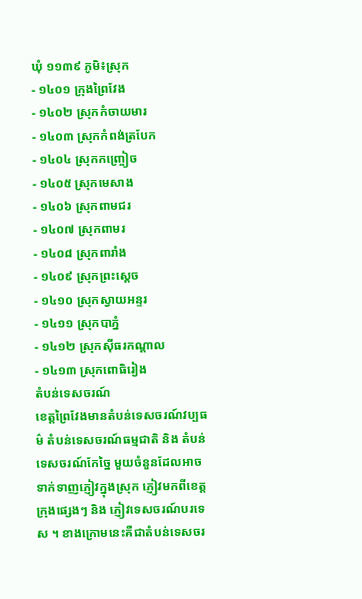ឃុំ ១១៣៩ ភូមិ៖ស្រុក
- ១៤០១ ក្រុងព្រៃវែង
- ១៤០២ ស្រុកកំចាយមារ
- ១៤០៣ ស្រុកកំពង់ត្របែក
- ១៤០៤ ស្រុកកញ្ច្រៀច
- ១៤០៥ ស្រុកមេសាង
- ១៤០៦ ស្រុកពាមជរ
- ១៤០៧ ស្រុកពាមរ
- ១៤០៨ ស្រុកពារាំង
- ១៤០៩ ស្រុកព្រះស្ដេច
- ១៤១០ ស្រុកស្វាយអន្ទរ
- ១៤១១ ស្រុកបាភ្នំ
- ១៤១២ ស្រុកស៊ីធរកណ្ដាល
- ១៤១៣ ស្រុកពោធិរៀង
តំបន់ទេសចរណ៍
ខេត្តព្រៃវែងមានតំបន់ទេសចរណ៍វប្បធម៌ តំបន់ទេសចរណ៍ធម្មជាតិ និង តំបន់ទេសចរណ៍កែច្នៃ មួយចំនួនដែលអាចទាក់ទាញភ្ញៀវក្នុងស្រុក ភ្ញៀវមកពីខេត្តក្រុងផ្សេងៗ និង ភ្ញៀវទេសចរណ៍បរទេស ។ ខាងក្រោមនេះគឺជាតំបន់ទេសចរ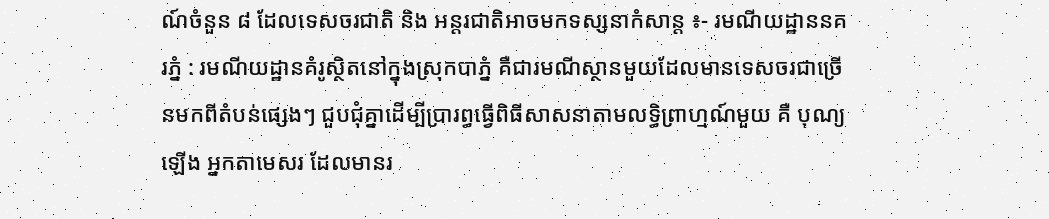ណ៍ចំនួន ៨ ដែលទេសចរជាតិ និង អន្តរជាតិអាចមកទស្សនាកំសាន្ត ៖- រមណីយដ្ឋាននគរភ្នំ : រមណីយដ្ឋានគំរូស្ថិតនៅក្នុងស្រុកបាភ្នំ គឺជារមណីស្ថានមួយដែលមានទេសចរជាច្រើនមកពីតំបន់ផ្សេងៗ ជួបជុំគ្នាដើម្បីប្រារព្ធធ្វើពិធីសាសនាតាមលទ្ធិព្រាហ្មណ៍មួយ គឺ បុណ្យឡើង អ្នកតាមេសរ ដែលមានរ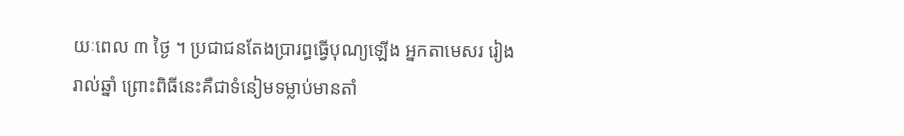យៈពេល ៣ ថ្ងៃ ។ ប្រជាជនតែងប្រារព្ធធ្វើបុណ្យឡើង អ្នកតាមេសរ រៀងរាល់ឆ្នាំ ព្រោះពិធីនេះគឺជាទំនៀមទម្លាប់មានតាំ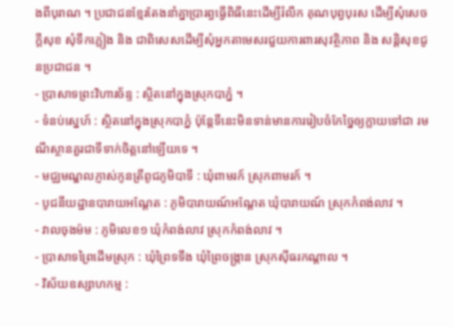ងពីបុរាណ ។ ប្រជាជនខ្មែរតែងនាំគ្នាប្រារព្ធធ្វើពិធីនេះដើម្បីរំលឹក គុណបុព្វបុរស ដើម្បីសុំសេចក្ដីសុខ សុំទឹកភ្លៀង និង ជាពិសេសដើម្បីសុំអ្នកតាមេសរជួយការពារសុវត្ថិភាព និង សន្តិសុខជូនប្រជាជន ។
- ប្រាសាទព្រះវិហារច័ន្ទ : ស្ថិតនៅក្នុងស្រុកបាភ្នំ ។
- ទំនប់ស្នេហ៍ : ស្ថិតនៅក្នុងស្រុកបាភ្នំ ប៉ុន្តែទីនេះមិនទាន់មានការរៀបចំកែច្នៃឲ្យក្លាយទៅជា រមណីស្ថានគួរជាទីទាក់ចិត្តនៅឡើយទេ ។
- មជ្ឈមណ្ឌលភ្ញាស់កូនត្រីពូជភូមិបាទី : ឃុំពាមរក៍ ស្រុកពាមរក៍ ។
- បូជនីយដ្ឋានបារាយអណ្តែត : ភូមិបារាយណ៍អណ្តែត ឃុំបារាយណ៍ ស្រុកកំពង់លាវ ។
- វាលចុងម៉ម : ភូមិលេខ១ ឃុំកំពង់លាវ ស្រុកកំពង់លាវ ។
- ប្រាសាទព្រៃដើមស្រុក : ឃុំព្រៃទទឹង ឃុំព្រៃចង្ក្រាន ស្រុកស៊ីធរកណ្តាល ។
- វិស័យឧស្សាហកម្ម :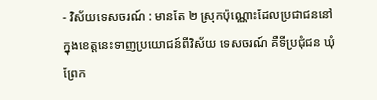- វិស័យទេសចរណ៍ : មានតែ ២ ស្រុកប៉ុណ្ណោះដែលប្រជាជននៅក្នុងខេត្តនេះទាញប្រយោជន៍ពីវិស័យ ទេសចរណ៍ គឺទីប្រជុំជន ឃុំព្រែក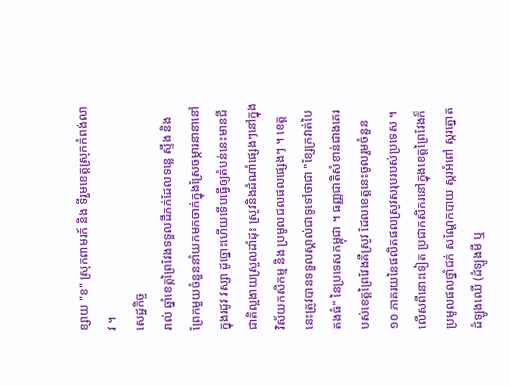ខ្សាយ "ខ" ស្រុកពាមរក៍ និង ទីរួមខេត្តស្រុកកំពង់លាវ ។
សេដ្ឋកិច្ច
រាល់ ឆ្នាំខេត្តព្រៃវែងទទួលដីភក់ដែលទន្លេ ស្ទឹង និង ព្រែកមួយចំនួននាំយកមកចាក់ក្នុងស្រែចម្ការនានានៅក្នុងរដូវ វស្សា ដូច្នោះហើយទើបធ្វើឲ្យតំបន់នេះមានជីជាតិល្អងាយស្រួលដាំដុះ ស្រូវនិងដំណាំផ្សេងៗនៅក្នុងវិស័យកសិកម្ម និង ប្រមូលជលផលផ្សេងៗ ។ ខេត្តនេះត្រូវបានទទួលស្គាល់ជាទូទៅថាជា "ខ្សែក្រវាត់បៃតងធំ" នៃប្រទេសកម្ពុជា ។ ធញ្ញជាតិសំខាន់ជាងគេរបស់ខេត្តព្រៃវែងគឺស្រូវ ដែលខេត្តនេះចូលរួមចំនួន ១០ ភាគរយនៃផលិតផលស្រូវសរុបរបស់ប្រទេស ។ លើសពីនោះទៀត ប្រជាកសិករនៅក្នុងខេត្តព្រៃវែងក៏ប្រមូលផលថ្នាំជក់ សណ្តែកបាយ ស្ករអំពៅ ស្ករត្នោត ដំឡូងឈើ (ដំឡូងមី ឬ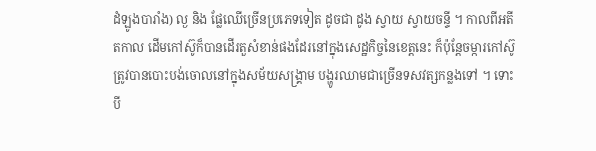ដំឡូងបារាំង) ល្ង និង ផ្លែឈើច្រើនប្រភេទទៀត ដូចជា ដូង ស្វាយ ស្វាយចន្ទី ។ កាលពីអតីតកាល ដើមកៅស៊ូក៏បានដើរតួសំខាន់ផងដែរនៅក្នុងសេដ្ឋកិច្ចនៃខេត្តនេះ ក៏ប៉ុន្តែចម្ការកៅស៊ូត្រូវបានបោះបង់ចោលនៅក្នុងសម័យសង្គ្រាម បង្ហូរឈាមជាច្រើនទសវត្សកន្លងទៅ ។ ទោះបី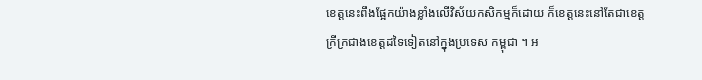ខេត្តនេះពឹងផ្អែកយ៉ាងខ្លាំងលើវិស័យកសិកម្មក៏ដោយ ក៏ខេត្តនេះនៅតែជាខេត្តក្រីក្រជាងខេត្តដទៃទៀតនៅក្នុងប្រទេស កម្ពុជា ។ អ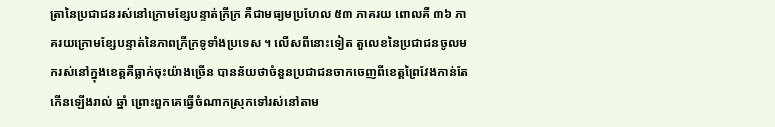ត្រានៃប្រជាជនរស់នៅក្រោមខ្សែបន្ទាត់ក្រីក្រ គឺជាមធ្យមប្រហែល ៥៣ ភាគរយ ពោលគឺ ៣៦ ភាគរយក្រោមខ្សែបន្ទាត់នៃភាពក្រីក្រទូទាំងប្រទេស ។ លើសពីនោះទៀត តួលេខនៃប្រជាជនចូលមករស់នៅក្នុងខេត្តគឺធ្លាក់ចុះយ៉ាងច្រើន បានន័យថាចំនួនប្រជាជនចាកចេញពីខេត្តព្រៃវែងកាន់តែកើនឡើងរាល់ ឆ្នាំ ព្រោះពួកគេធ្វើចំណាកស្រុកទៅរស់នៅតាម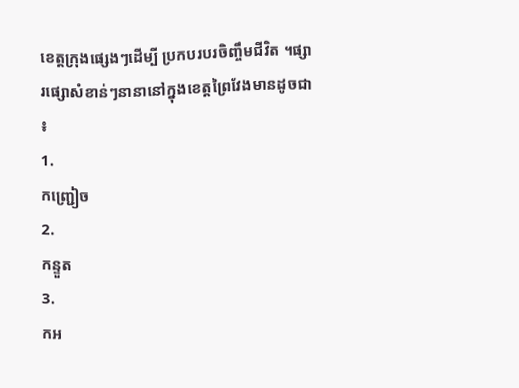ខេត្តក្រុងផ្សេងៗដើម្បី ប្រកបរបរចិញ្ចឹមជីវិត ។ផ្សារផ្សោសំខាន់ៗនានានៅក្នុងខេត្តព្រៃវែងមានដូចជា ៖
1.
កញ្ជ្រៀច
2.
កន្ទួត
3.
កអ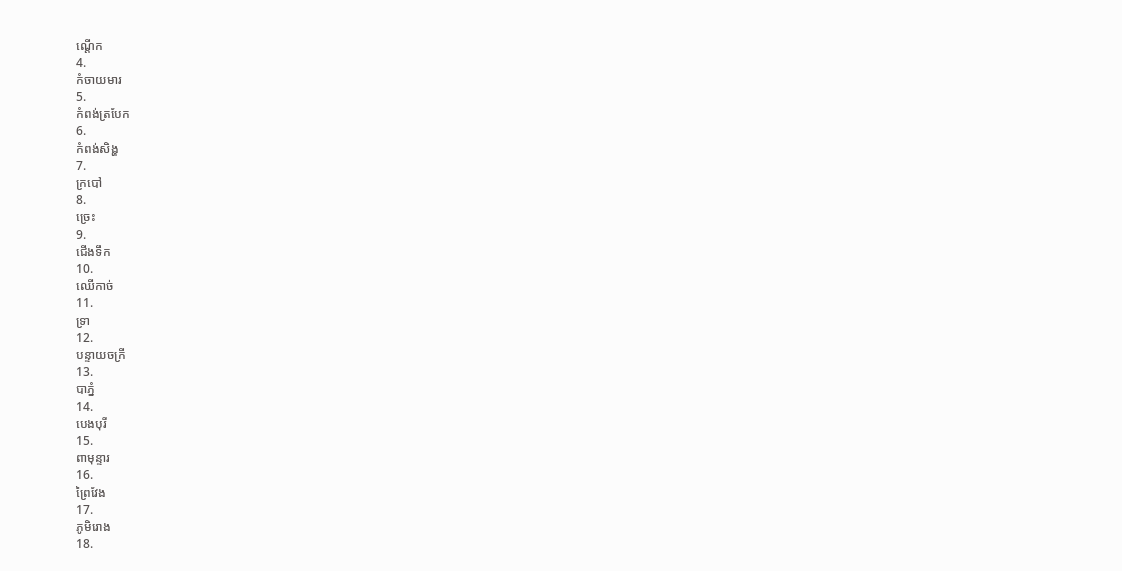ណ្ដើក
4.
កំចាយមារ
5.
កំពង់ត្របែក
6.
កំពង់សិង្ហ
7.
ក្របៅ
8.
ច្រេះ
9.
ជើងទឹក
10.
ឈើកាច់
11.
ទ្រា
12.
បន្ទាយចក្រី
13.
បាភ្នំ
14.
បេងបុរី
15.
ពាមុន្ទារ
16.
ព្រៃវែង
17.
ភូមិរោង
18.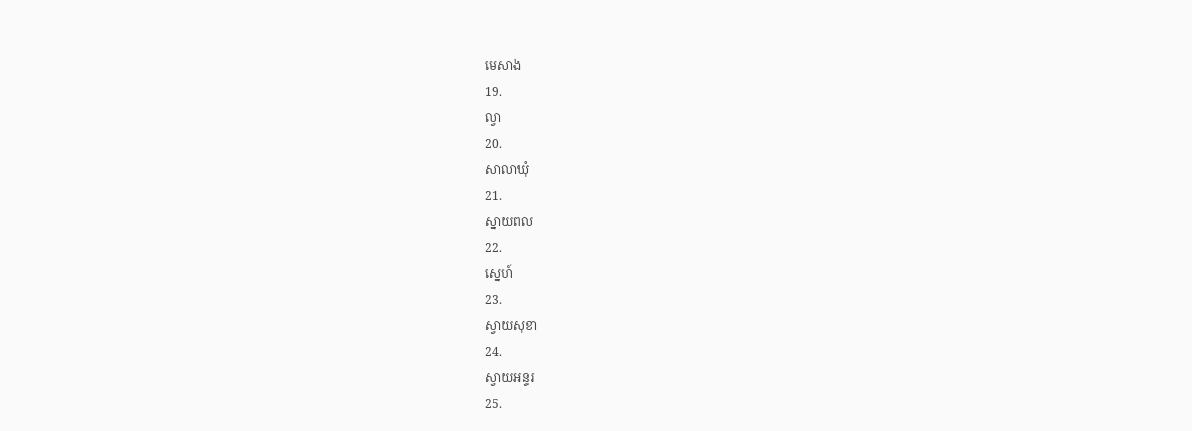មេសាង
19.
ល្វា
20.
សាលាឃុំ
21.
ស្នាយពល
22.
ស្នេហ៍
23.
ស្វាយសុខា
24.
ស្វាយអន្ទរ
25.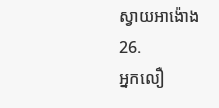ស្វាយអាង៉ោង
26.
អ្នកលឿ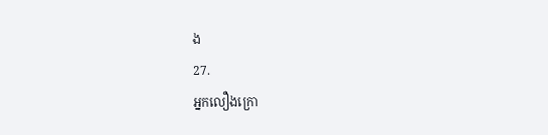ង
27.
អ្នកលឿងក្រោ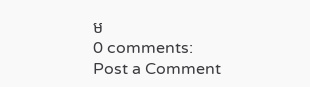ម
0 comments:
Post a Comment